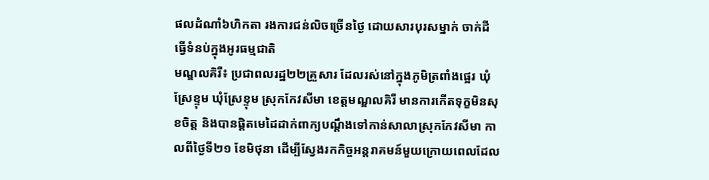ផលដំណាំ៦ហិកតា រងការជន់លិចច្រើនថ្ងៃ ដោយសារបុរសម្នាក់ ចាក់ដីធ្វើទំនប់ក្នុងអូរធម្មជាតិ
មណ្ឌលគិរី៖ ប្រជាពលរដ្ឋ២២គ្រួសារ ដែលរស់នៅក្នុងភូមិត្រពាំងផ្អេរ ឃុំស្រែខ្ទុម ឃុំស្រែខ្ទុម ស្រុកកែវសីមា ខេត្តមណ្ឌលគិរី មានការកើតទុក្ខមិនសុខចិត្ត និងបានផ្ដិតមេដៃដាក់ពាក្យបណ្ដឹងទៅកាន់សាលាស្រុកកែវសីមា កាលពីថ្ងៃទី២១ ខែមិថុនា ដើម្បីស្វែងរកកិច្ចអន្តរាគមន៍មួយក្រោយពេលដែល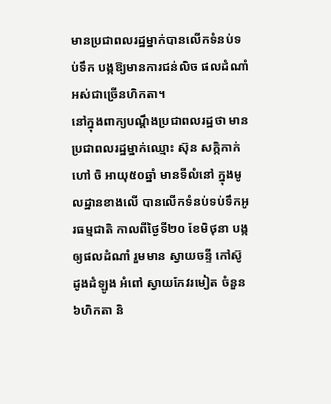មានប្រជាពលរដ្ឋម្នាក់បានលើកទំនប់ទប់ទឹក បង្កឱ្យមានការជន់លិច ផលដំណាំអស់ជាច្រើនហិកតា។
នៅក្នុងពាក្យបណ្ដឹងប្រជាពលរដ្ឋថា មានប្រជាពលរដ្ឋម្នាក់ឈ្មោះ ស៊ុន សក្កិកាក់ ហៅ ចិ អាយុ៥០ឆ្នាំ មានទីលំនៅ ក្នុងមូលដ្ឋានខាងលើ បានលើកទំនប់ទប់ទឹកអូរធម្មជាតិ កាលពីថ្ងៃទី២០ ខែមិថុនា បង្កឲ្យផលដំណាំ រួមមាន ស្វាយចន្ទី កៅស៊ូ ដូងដំឡូង អំពៅ ស្វាយកែវរមៀត ចំនួន៦ហិកតា និ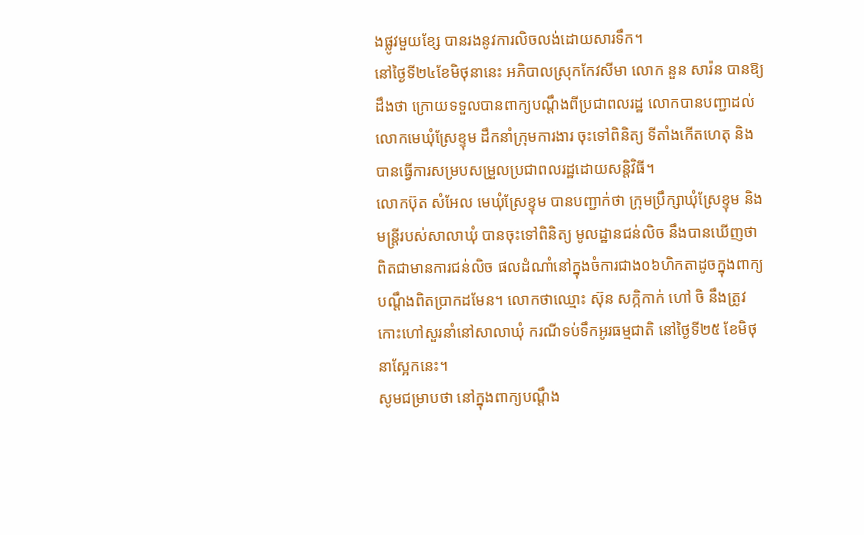ងផ្លូវមួយខ្សែ បានរងនូវការលិចលង់ដោយសារទឹក។
នៅថ្ងៃទី២៤ខែមិថុនានេះ អភិបាលស្រុកកែវសីមា លោក នួន សារ៉ន បានឱ្យដឹងថា ក្រោយទទួលបានពាក្យបណ្ដឹងពីប្រជាពលរដ្ឋ លោកបានបញ្ជាដល់លោកមេឃុំស្រែខ្ទុម ដឹកនាំក្រុមការងារ ចុះទៅពិនិត្យ ទីតាំងកើតហេតុ និងបានធ្វើការសម្របសម្រួលប្រជាពលរដ្ឋដោយសន្តិវិធី។
លោកប៊ុត សំអែល មេឃុំស្រែខ្ទុម បានបញ្ជាក់ថា ក្រុមប្រឹក្សាឃុំស្រែខ្ទុម និងមន្ត្រីរបស់សាលាឃុំ បានចុះទៅពិនិត្យ មូលដ្ឋានជន់លិច នឹងបានឃើញថា ពិតជាមានការជន់លិច ផលដំណាំនៅក្នុងចំការជាង០៦ហិកតាដូចក្នុងពាក្យបណ្តឹងពិតប្រាកដមែន។ លោកថាឈ្មោះ ស៊ុន សក្កិកាក់ ហៅ ចិ នឹងត្រូវកោះហៅសួរនាំនៅសាលាឃុំ ករណីទប់ទឹកអូរធម្មជាតិ នៅថ្ងៃទី២៥ ខែមិថុនាស្អែកនេះ។
សូមជម្រាបថា នៅក្នុងពាក្យបណ្ដឹង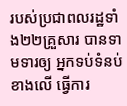របស់ប្រជាពលរដ្ឋទាំង២២គ្រួសារ បានទាមទារឲ្យ អ្នកទប់ទំនប់ខាងលើ ធ្វើការ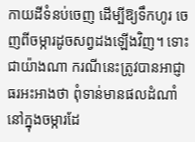កាយដីទំនប់ចេញ ដើម្បីឱ្យទឹកហូរ ចេញពីចម្ការដូចសព្វដងឡើងវិញ។ ទោះជាយ៉ាងណា ករណីនេះត្រូវបានអាជ្ញាធរអះអាងថា ពុំទាន់មានផលដំណាំ នៅក្នុងចម្ការដែ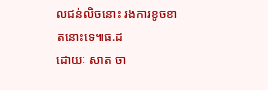លជន់លិចនោះ រងការខូចខាតនោះទេ៕ធ.ដ
ដោយៈ សាត ចា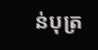ន់បុត្រ